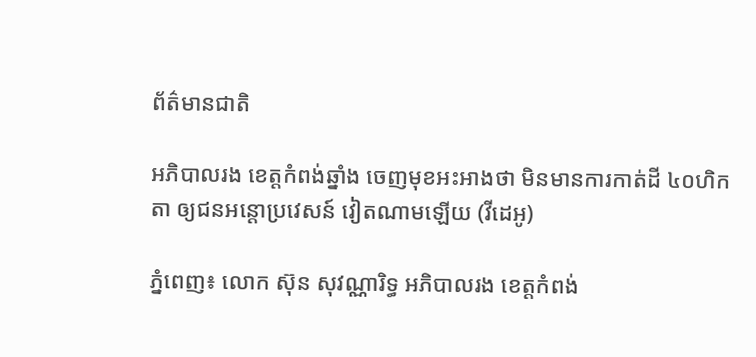ព័ត៌មានជាតិ

អភិបាលរង ខេត្តកំពង់ឆ្នាំង ចេញមុខអះអាងថា មិនមានការកាត់ដី ៤០ហិកតា ឲ្យជនអន្តោប្រវេសន៍ វៀតណាមឡើយ (វីដេអូ)

ភ្នំពេញ៖ លោក ស៊ុន សុវណ្ណារិទ្ធ អភិបាលរង ខេត្តកំពង់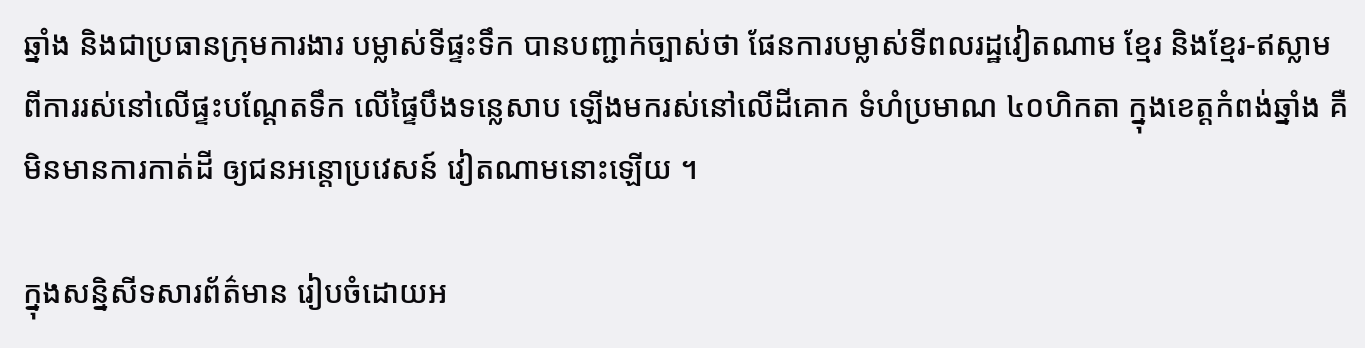ឆ្នាំង និងជាប្រធានក្រុមការងារ បម្លាស់ទីផ្ទះទឹក បានបញ្ជាក់ច្បាស់ថា ផែនការបម្លាស់ទីពលរដ្ឋវៀតណាម ខ្មែរ និងខ្មែរ-ឥស្លាម ពីការរស់នៅលើផ្ទះបណ្ដែតទឹក លើផ្ទៃបឹងទន្លេសាប ឡើងមករស់នៅលើដីគោក ទំហំប្រមាណ ៤០ហិកតា ក្នុងខេត្តកំពង់ឆ្នាំង គឺមិនមានការកាត់ដី ឲ្យជនអន្តោប្រវេសន៍ វៀតណាមនោះឡើយ ។

ក្នុងសន្និសីទសារព័ត៌មាន រៀបចំដោយអ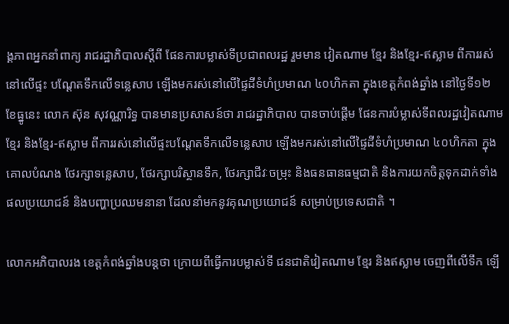ង្គភាពអ្នកនាំពាក្យ រាជរដ្ឋាភិបាលស្តីពី ផែនការបម្លាស់ទីប្រជាពលរដ្ឋ រួមមាន វៀតណាម ខ្មែរ និងខ្មែរ-ឥស្លាម ពីការរស់នៅលើផ្ទះ បណ្ដែតទឹកលើទន្លេសាប ឡើងមករស់នៅលើផ្ទៃដីទំហំប្រមាណ ៤០ហិកតា ក្នុងខេត្តកំពង់ឆ្នាំង នៅថ្ងៃទី១២ ខែធ្នូនេះ លោក ស៊ុន សុវណ្ណារិទ្ធ បានមានប្រសាសន៍ថា រាជរដ្ឋាភិបាល បានចាប់ផ្តើម ផែនការបំម្លាស់ទីពលរដ្ឋវៀតណាម ខ្មែរ និងខ្មែរ-ឥស្លាម ពីការរស់នៅលើផ្ទះបណ្ដែតទឹកលើទន្លេសាប ឡើងមករស់នៅលើផ្ទៃដីទំហំប្រមាណ ៤០ហិកតា ក្នុងគោលបំណង ថែរក្សាទន្លេសាប, ថែរក្សាបរិស្ថានទឹក, ថែរក្សាជីវៈចម្រុះ និងធនធានធម្មជាតិ និងការយកចិត្តទុកដាក់ទាំងផលប្រយោជន៍ និងបញ្ហាប្រឈមនានា ដែលនាំមកនូវគុណប្រយោជន៍ សម្រាប់ប្រទេសជាតិ ។

លោកអភិបាលរង ខេត្តកំពង់ឆ្នាំងបន្តថា ក្រោយពីធ្វើការបម្លាស់ទី ជនជាតិវៀតណាម ខ្មែរ និងឥស្លាម ចេញពីលើទឹក ឡើ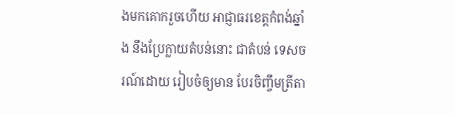ងមកគោករួចហើយ អាជ្ញាធរខេត្តកំពង់ឆ្នាំង នឹងប្រែក្លាយតំបន់នោះ ជាតំបន់ ទេសចរណ៍ដោយ រៀបចំឲ្យមាន បែរចិញ្ចឹមត្រីតា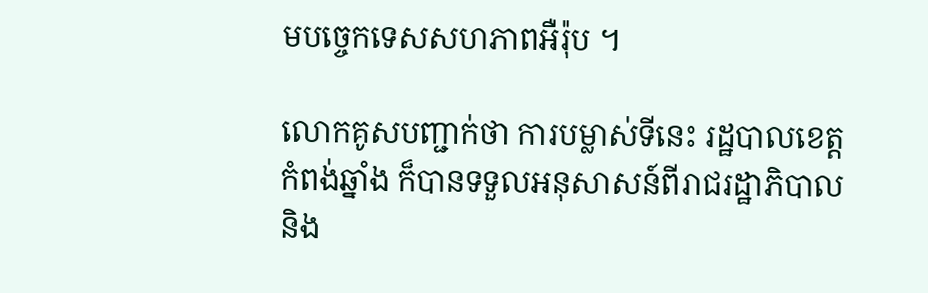មបច្ចេកទេសសហភាពអឺរ៉ុប ។

លោកគូសបញ្ជាក់ថា ការបម្លាស់ទីនេះ រដ្ឋបាលខេត្តកំពង់ឆ្នាំង ក៏បានទទួលអនុសាសន៍ពីរាជរដ្ឋាភិបាល និង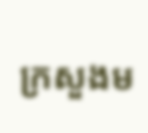ក្រសួងម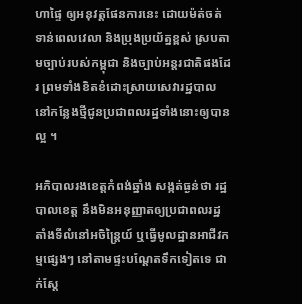ហាផ្ទៃ ឲ្យអនុវត្តផែនការនេះ ដោយម៉ត់ចត់ទាន់ពេលវេលា និងប្រុងប្រយ័ត្នខ្ពស់ ស្របតាមច្បាប់របស់កម្ពុជា និងច្បាប់អន្តរជាតិផងដែរ ព្រមទាំងខិតខំដោះស្រាយសេវារដ្ឋបាល នៅកន្លែងថ្មីជូនប្រជាពលរដ្ឋទាំងនោះឲ្យបានល្អ ។

អភិបាលរងខេត្តកំពង់ឆ្នាំង សង្កត់ធ្ងន់ថា រដ្ឋបាលខេត្ត នឹងមិនអនុញ្ញាតឲ្យប្រជាពលរដ្ឋ តាំងទីលំនៅអចិន្ត្រៃយ៍ ឬធ្វើមូលដ្ឋានអាជីវកម្មផ្សេងៗ នៅតាមផ្ទះបណ្តែតទឹកទៀតទេ ជាក់ស្តែ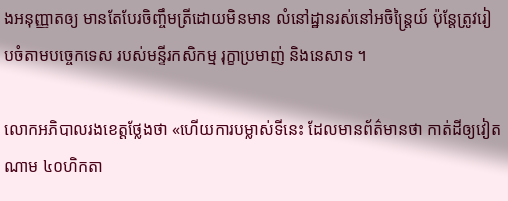ងអនុញ្ញាតឲ្យ មានតែបែរចិញ្ចឹមត្រីដោយមិនមាន លំនៅដ្ឋានរស់នៅអចិន្ត្រៃយ៍ ប៉ុន្តែត្រូវរៀបចំតាមបច្ចេកទេស របស់មន្ទីរកសិកម្ម រុក្ខាប្រមាញ់ និងនេសាទ ។

លោកអភិបាលរងខេត្តថ្លែងថា «ហើយការបម្លាស់ទីនេះ ដែលមានព័ត៌មានថា កាត់ដីឲ្យវៀតណាម ៤០ហិកតា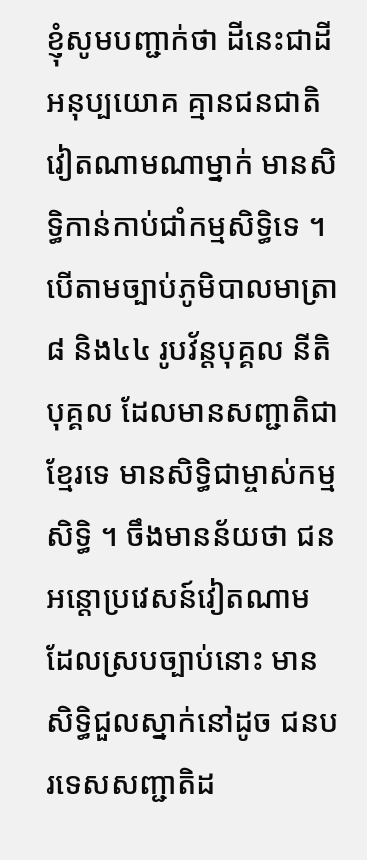ខ្ញុំសូមបញ្ជាក់ថា ដីនេះជាដីអនុប្បយោគ គ្មានជនជាតិវៀតណាមណាម្នាក់ មានសិទ្ធិកាន់កាប់ជាំកម្មសិទ្ធិទេ ។ បើតាមច្បាប់ភូមិបាលមាត្រា៨ និង៤៤ រូបវ័ន្តបុគ្គល នីតិបុគ្គល ដែលមានសញ្ជាតិជាខ្មែរទេ មានសិទ្ធិជាម្ចាស់កម្មសិទ្ធិ ។ ចឹងមានន័យថា ជនអន្តោប្រវេសន៍វៀតណាម ដែលស្របច្បាប់នោះ មានសិទ្ធិជួលស្នាក់នៅដូច ជនបរទេសសញ្ជាតិដ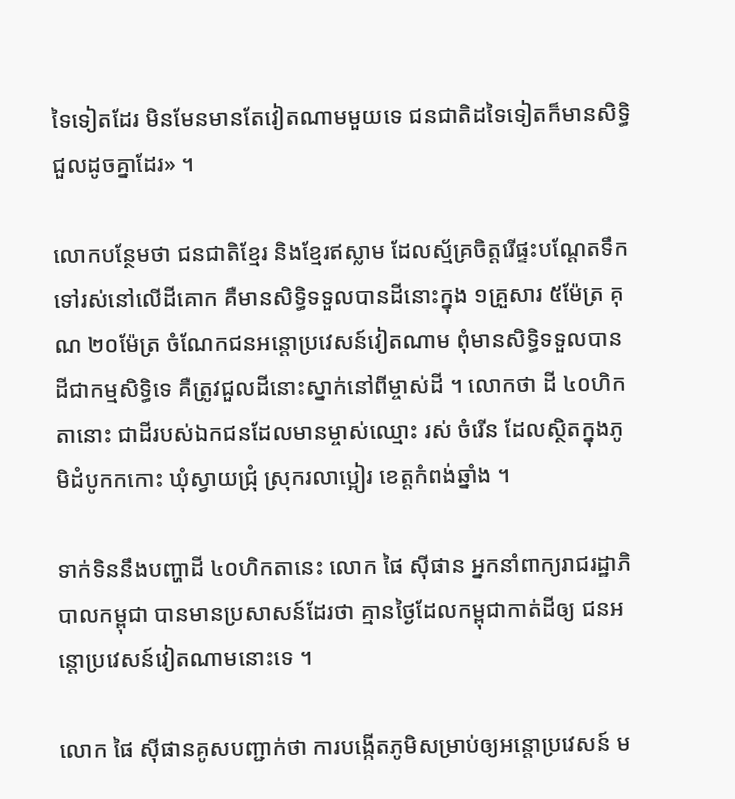ទៃទៀតដែរ មិនមែនមានតែវៀតណាមមួយទេ ជនជាតិដទៃទៀតក៏មានសិទ្ធិជួលដូចគ្នាដែរ» ។

លោកបន្ថែមថា ជនជាតិខ្មែរ និងខ្មែរឥស្លាម ដែលស្ម័គ្រចិត្តរើផ្ទះបណ្តែតទឹក ទៅរស់នៅលើដីគោក គឺមានសិទ្ធិទទួលបានដីនោះក្នុង ១គ្រួសារ ៥ម៉ែត្រ គុណ ២០ម៉ែត្រ ចំណែកជនអន្តោប្រវេសន៍វៀតណាម ពុំមានសិទ្ធិទទួលបាន ដីជាកម្មសិទ្ធិទេ គឺត្រូវជួលដីនោះស្នាក់នៅពីម្ចាស់ដី ។ លោកថា ដី ៤០ហិកតានោះ ជាដីរបស់ឯកជនដែលមានម្ចាស់ឈ្មោះ រស់ ចំរើន ដែលស្ថិតក្នុងភូមិដំបូកកកោះ ឃុំស្វាយជ្រុំ ស្រុករលាប្អៀរ ខេត្តកំពង់ឆ្នាំង ។

ទាក់ទិននឹងបញ្ហាដី ៤០ហិកតានេះ លោក ផៃ ស៊ីផាន អ្នកនាំពាក្យរាជរដ្ឋាភិបាលកម្ពុជា បានមានប្រសាសន៍ដែរថា គ្មានថ្ងៃដែលកម្ពុជាកាត់ដីឲ្យ ជនអន្ដោប្រវេសន៍វៀតណាមនោះទេ ។

លោក ផៃ ស៊ីផានគូសបញ្ជាក់ថា ការបង្កើតភូមិសម្រាប់ឲ្យអន្ដោប្រវេសន៍ ម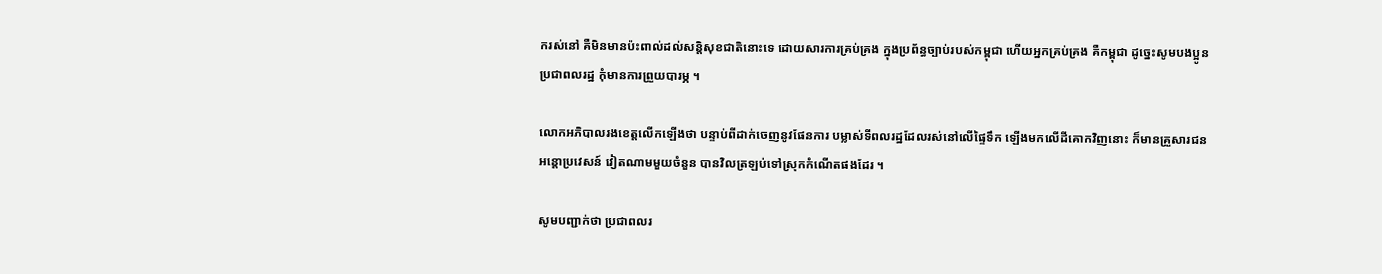ករស់នៅ គឺមិនមានប៉ះពាល់ដល់សន្ដិសុខជាតិនោះទេ ដោយសារការគ្រប់គ្រង ក្នុងប្រព័ន្ធច្បាប់របស់កម្ពុជា ហើយអ្នកគ្រប់គ្រង គឺកម្ពុជា ដូច្នេះសូមបងប្អូនប្រជាពលរដ្ឋ កុំមានការព្រួយបារម្ភ ។

លោកអភិបាលរងខេត្តលើកឡើងថា បន្ទាប់ពីដាក់ចេញនូវផែនការ បម្លាស់ទីពលរដ្ឋដែលរស់នៅលើផ្ទៃទឹក ឡើងមកលើដីគោកវិញនោះ ក៏មានគ្រួសារជនអន្តោប្រវេសន៍ វៀតណាមមួយចំនួន បានវិលត្រឡប់ទៅស្រុកកំណើតផងដែរ ។

សូមបញ្ជាក់ថា ប្រជាពលរ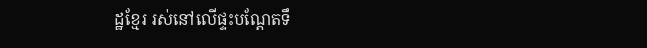ដ្ឋខ្មែរ រស់នៅលើផ្ទះបណ្ដែតទឹ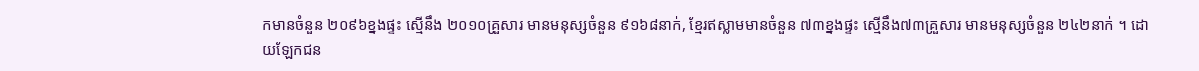កមានចំនួន ២០៩៦ខ្នងផ្ទះ ស្មើនឹង ២០១០គ្រួសារ មានមនុស្សចំនួន ៩១៦៨នាក់, ខ្មែរឥស្លាមមានចំនួន ៧៣ខ្នងផ្ទះ ស្មើនឹង៧៣គ្រួសារ មានមនុស្សចំនួន ២៤២នាក់ ។ ដោយឡែកជន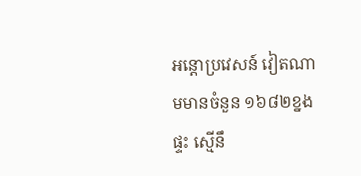អន្តោប្រវេសន៍ វៀតណាមមានចំនួន ១៦៨២ខ្នងផ្ទះ ស្មើនឹ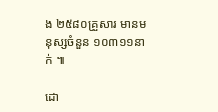ង ២៥៨០គ្រួសារ មានមនុស្សចំនួន ១០៣១១នាក់ ៕

ដោ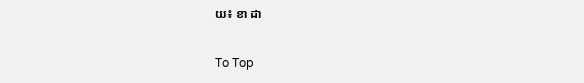យ៖ ខា ដា

To Top